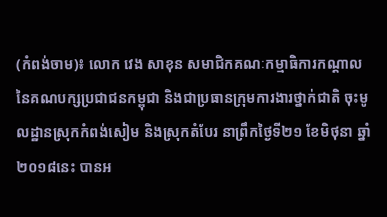(កំពង់ចាម)៖ លោក វេង សាខុន សមាជិកគណៈកម្មាធិការកណ្តាល នៃគណបក្សប្រជាជនកម្ពុជា និងជាប្រធានក្រុមការងារថ្នាក់ជាតិ ចុះមូលដ្ឋានស្រុកកំពង់សៀម និងស្រុកតំបែរ នាព្រឹកថ្ងៃទី២១ ខែមិថុនា ឆ្នាំ២០១៨នេះ បានអ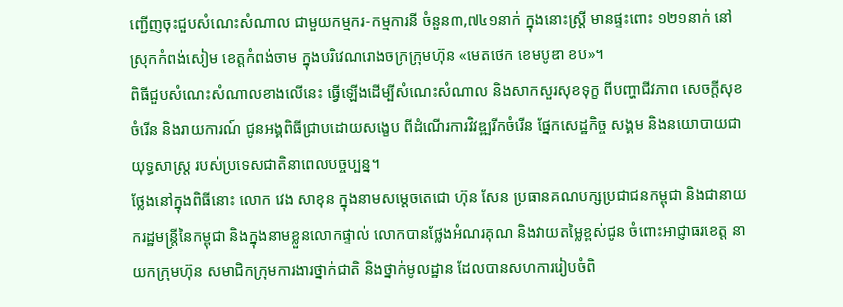ញ្ជើញចុះជួបសំណេះសំណាល ជាមួយកម្មករ-កម្មការនី ចំនួន៣,៧៤១នាក់ ក្នុងនោះស្រ្តី មានផ្ទះពោះ ១២១នាក់ នៅស្រុកកំពង់សៀម ខេត្តកំពង់ចាម ក្នុងបរិវេណរោងចក្រក្រុមហ៊ុន «មេតថេក ខេមបូឌា ខប»។
ពិធីជួបសំណេះសំណាលខាងលើនេះ ធ្វើឡើងដើម្បីសំណេះសំណាល និងសាកសួរសុខទុក្ខ ពីបញ្ហាជីវភាព សេចក្តីសុខចំរើន និងរាយការណ៍ ជូនអង្គពិធីជ្រាបដោយសង្ខេប ពីដំណើរការវិវឌ្ឍរីកចំរើន ផ្នែកសេដ្ឋកិច្ច សង្គម និងនយោបាយជាយុទ្ធសាស្រ្ត របស់ប្រទេសជាតិនាពេលបច្ចប្បន្ន។
ថ្លែងនៅក្នុងពិធីនោះ លោក វេង សាខុន ក្នុងនាមសម្តេចតេជោ ហ៊ុន សែន ប្រធានគណបក្សប្រជាជនកម្ពុជា និងជានាយករដ្ឋមន្រ្តីនៃកម្ពុជា និងក្នុងនាមខ្លួនលោកផ្ទាល់ លោកបានថ្លែងអំណរគុណ និងវាយតម្លៃខ្ពស់ជូន ចំពោះអាជ្ញាធរខេត្ត នាយកក្រុមហ៊ុន សមាជិកក្រុមការងារថ្នាក់ជាតិ និងថ្នាក់មូលដ្ឋាន ដែលបានសហការរៀបចំពិ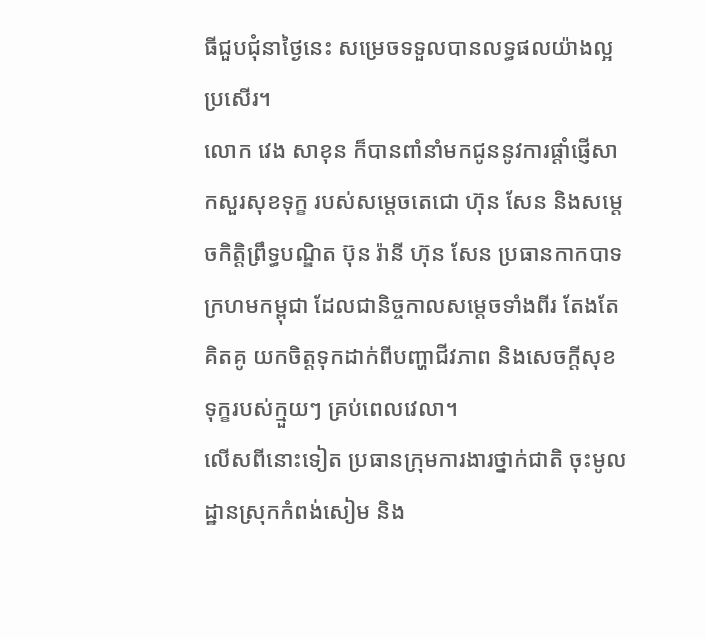ធីជួបជុំនាថ្ងៃនេះ សម្រេចទទួលបានលទ្ធផលយ៉ាងល្អប្រសើរ។
លោក វេង សាខុន ក៏បានពាំនាំមកជូននូវការផ្តាំផ្ញើសាកសួរសុខទុក្ខ របស់សម្តេចតេជោ ហ៊ុន សែន និងសម្តេចកិត្តិព្រឹទ្ធបណ្ឌិត ប៊ុន រ៉ានី ហ៊ុន សែន ប្រធានកាកបាទក្រហមកម្ពុជា ដែលជានិច្ចកាលសម្តេចទាំងពីរ តែងតែគិតគូ យកចិត្តទុកដាក់ពីបញ្ហាជីវភាព និងសេចក្តីសុខទុក្ខរបស់ក្មួយៗ គ្រប់ពេលវេលា។
លើសពីនោះទៀត ប្រធានក្រុមការងារថ្នាក់ជាតិ ចុះមូលដ្ឋានស្រុកកំពង់សៀម និង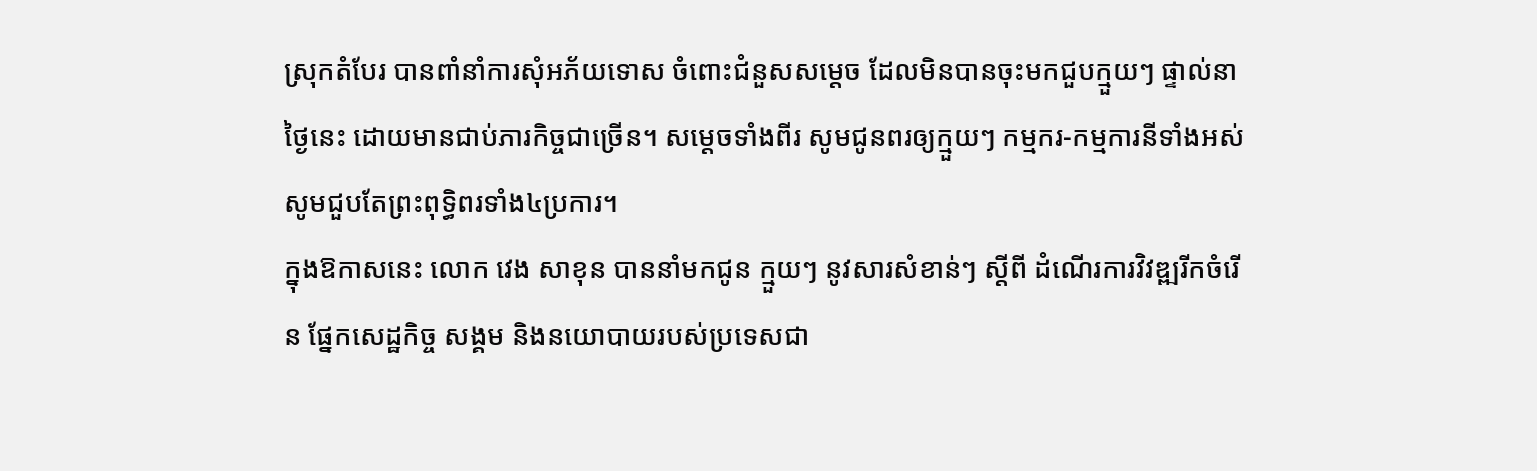ស្រុកតំបែរ បានពាំនាំការសុំអភ័យទោស ចំពោះជំនួសសម្តេច ដែលមិនបានចុះមកជួបក្មួយៗ ផ្ទាល់នាថ្ងៃនេះ ដោយមានជាប់ភារកិច្ចជាច្រើន។ សម្តេចទាំងពីរ សូមជូនពរឲ្យក្មួយៗ កម្មករ-កម្មការនីទាំងអស់ សូមជួបតែព្រះពុទ្ធិពរទាំង៤ប្រការ។
ក្នុងឱកាសនេះ លោក វេង សាខុន បាននាំមកជូន ក្មួយៗ នូវសារសំខាន់ៗ ស្តីពី ដំណើរការវិវឌ្ឍរីកចំរើន ផ្នែកសេដ្ឋកិច្ច សង្គម និងនយោបាយរបស់ប្រទេសជា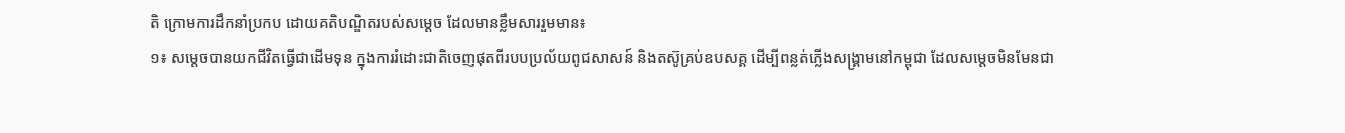តិ ក្រោមការដឹកនាំប្រកប ដោយគតិបណ្ឌិតរបស់សម្តេច ដែលមានខ្លឹមសាររួមមាន៖
១៖ សម្តេចបានយកជីវិតធ្វើជាដើមទុន ក្នុងការរំដោះជាតិចេញផុតពីរបបប្រល័យពូជសាសន៍ និងតស៊ូគ្រប់ឧបសគ្គ ដើម្បីពន្លត់ភ្លើងសង្គ្រាមនៅកម្ពុជា ដែលសម្តេចមិនមែនជា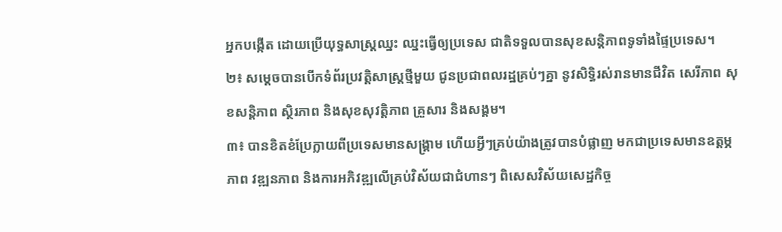អ្នកបង្កើត ដោយប្រើយុទ្ធសាស្រ្តឈ្នះ ឈ្នះធ្វើឲ្យប្រទេស ជាតិទទួលបានសុខសន្តិភាពទូទាំងផ្ទៃប្រទេស។
២៖ សម្តេចបានបើកទំព័រប្រវត្តិសាស្រ្តថ្មីមួយ ជូនប្រជាពលរដ្ឋគ្រប់ៗគ្នា នូវសិទ្ធិរស់រានមានជីវិត សេរីភាព សុខសន្តិភាព ស្ថិរភាព និងសុខសុវត្តិភាព គ្រួសារ និងសង្គម។
៣៖ បានខិតខំប្រែក្លាយពីប្រទេសមានសង្គ្រាម ហើយអ្វីៗគ្រប់យ៉ាងត្រូវបានបំផ្លាញ មកជាប្រទេសមានឧត្តម្ភភាព វឌ្ឍនភាព និងការអភិវឌ្ឍលើគ្រប់វិស័យជាជំហានៗ ពិសេសវិស័យសេដ្ឋកិច្ច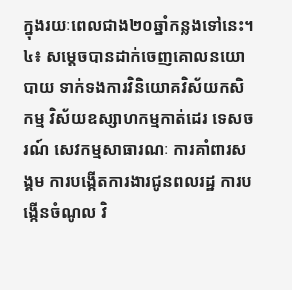ក្នុងរយៈពេលជាង២០ឆ្នាំកន្លងទៅនេះ។
៤៖ សម្តេចបានដាក់ចេញគោលនយោបាយ ទាក់ទងការវិនិយោគវិស័យកសិកម្ម វិស័យឧស្សាហកម្មកាត់ដេរ ទេសចរណ៍ សេវកម្មសាធារណៈ ការគាំពារសង្គម ការបង្កើតការងារជូនពលរដ្ឋ ការបង្កើនចំណូល វិ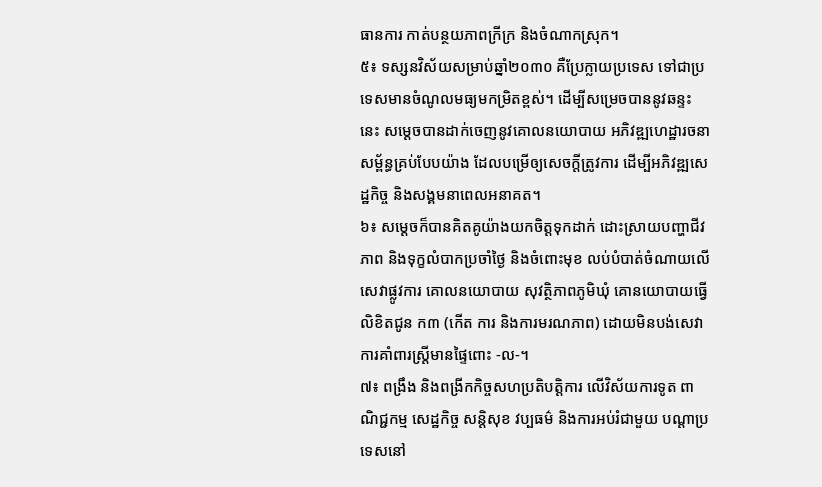ធានការ កាត់បន្ថយភាពក្រីក្រ និងចំណាកស្រុក។
៥៖ ទស្សនវិស័យសម្រាប់ឆ្នាំ២០៣០ គឺប្រែក្លាយប្រទេស ទៅជាប្រទេសមានចំណូលមធ្យមកម្រិតខ្ពស់។ ដើម្បីសម្រេចបាននូវឆន្ទះនេះ សម្តេចបានដាក់ចេញនូវគោលនយោបាយ អភិវឌ្ឍហេដ្ឋារចនាសម្ព័ន្ធគ្រប់បែបយ៉ាង ដែលបម្រើឲ្យសេចក្តីត្រូវការ ដើម្បីអភិវឌ្ឍសេដ្ឋកិច្ច និងសង្គមនាពេលអនាគត។
៦៖ សម្តេចក៏បានគិតគូយ៉ាងយកចិត្តទុកដាក់ ដោះស្រាយបញ្ហាជីវភាព និងទុក្ខលំបាកប្រចាំថ្ងៃ និងចំពោះមុខ លប់បំបាត់ចំណាយលើសេវាផ្លូវការ គោលនយោបាយ សុវត្ថិភាពភូមិឃុំ គោនយោបាយធ្វើលិខិតជូន ក៣ (កើត ការ និងការមរណភាព) ដោយមិនបង់សេវា ការគាំពារស្រ្តីមានផ្ទៃពោះ -ល-។
៧៖ ពង្រឹង និងពង្រីកកិច្ចសហប្រតិបត្តិការ លើវិស័យការទូត ពាណិជ្ជកម្ម សេដ្ឋកិច្ច សន្តិសុខ វប្បធម៌ និងការអប់រំជាមួយ បណ្តាប្រទេសនៅ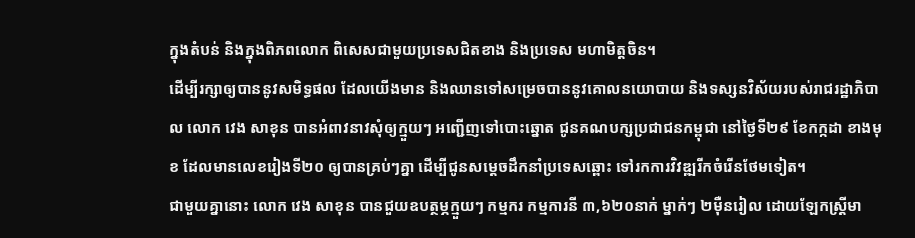ក្នុងតំបន់ និងក្នុងពិភពលោក ពិសេសជាមួយប្រទេសជិតខាង និងប្រទេស មហាមិត្តចិន។
ដើម្បីរក្សាឲ្យបាននូវសមិទ្ធផល ដែលយើងមាន និងឈានទៅសម្រេចបាននូវគោលនយោបាយ និងទស្សនវិស័យរបស់រាជរដ្ឋាភិបាល លោក វេង សាខុន បានអំពាវនាវសុំឲ្យក្មួយៗ អញ្ជើញទៅបោះឆ្នោត ជូនគណបក្សប្រជាជនកម្ពុជា នៅថ្ងៃទី២៩ ខែកក្កដា ខាងមុខ ដែលមានលេខរៀងទី២០ ឲ្យបានគ្រប់ៗគ្នា ដើម្បីជូនសម្តេចដឹកនាំប្រទេសឆ្ពោះ ទៅរកការវិវឌ្ឍរីកចំរើនថែមទៀត។
ជាមួយគ្នានោះ លោក វេង សាខុន បានជួយឧបត្ថម្ភក្មួយៗ កម្មករ កម្មការនី ៣,៦២០នាក់ ម្នាក់ៗ ២ម៉ឺនរៀល ដោយឡែកស្រ្តីមា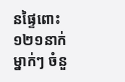នផ្ទៃពោះ ១២១នាក់ម្នាក់ៗ ចំនួ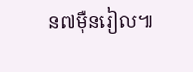ន៧ម៉ឺនរៀល៕